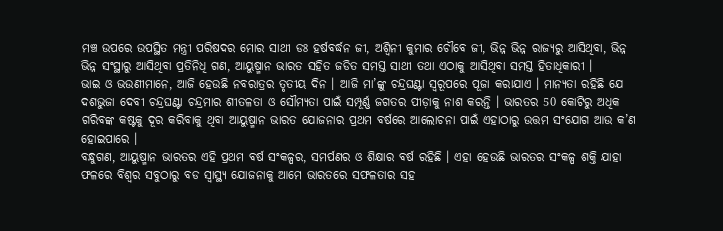ମଞ୍ଚ ଉପରେ ଉପସ୍ଥିତ ମନ୍ତ୍ରୀ ପରିଷଦର ମୋର ସାଥୀ ଡଃ ହର୍ଷବର୍ଦ୍ଧନ ଜୀ, ଅଶ୍ୱିନୀ କୁମାର ଚୌବେ ଜୀ, ଭିନ୍ନ ଭିନ୍ନ ରାଜ୍ୟରୁ ଆସିଥିବା, ଭିନ୍ନ ଭିନ୍ନ ସଂସ୍ଥାରୁ ଆସିଥିବା ପ୍ରତିନିଧି ଗଣ, ଆୟୁଷ୍ମାନ ଭାରତ ସହିତ ଜଡିତ ସମସ୍ତ ସାଥୀ ତଥା ଏଠାକୁ ଆସିଥିବା ସମସ୍ତ ହିତାଧିକାରୀ ।
ଭାଇ ଓ ଭଉଣୀମାନେ, ଆଜି ହେଉଛି ନବରାତ୍ରର ତୃତୀୟ ଦିନ । ଆଜି ମା’ଙ୍କୁ ଚନ୍ଦ୍ରଘଣ୍ଟା ସ୍ୱରୂପରେ ପୂଜା କରାଯାଏ । ମାନ୍ୟତା ରହିଛି ଯେ ଦଶଭୁଜା ଦେବୀ ଚନ୍ଦ୍ରଘଣ୍ଟା ଚନ୍ଦ୍ରମାର ଶୀତଳତା ଓ ସୌମ୍ୟତା ପାଇଁ ସମ୍ପୂର୍ଣ୍ଣ ଜଗତର ପୀଡ଼ାକୁ ନାଶ କରନ୍ତି । ଭାରତର 50 କୋଟିରୁ ଅଧିକ ଗରିବଙ୍କ କଷ୍ଟକୁ ଦୂର କରିବାକୁ ଥିବା ଆୟୁଷ୍ମାନ ଭାରତ ଯୋଜନାର ପ୍ରଥମ ବର୍ଷରେ ଆଲୋଚନା ପାଇଁ ଏହାଠାରୁ ଉତ୍ତମ ସଂଯୋଗ ଆଉ କ’ଣ ହୋଇପାରେ ।
ବନ୍ଧୁଗଣ, ଆୟୁଷ୍ମାନ ଭାରତର ଏହି ପ୍ରଥମ ବର୍ଷ ସଂକଳ୍ପର, ସମର୍ପଣର ଓ ଶିକ୍ଷାର ବର୍ଷ ରହିଛି । ଏହା ହେଉଛି ଭାରତର ସଂକଳ୍ପ ଶକ୍ତି ଯାହା ଫଳରେ ବିଶ୍ୱର ସବୁଠାରୁ ବଡ ସ୍ୱାସ୍ଥ୍ୟ ଯୋଜନାକୁ ଆମେ ଭାରତରେ ସଫଳତାର ସହ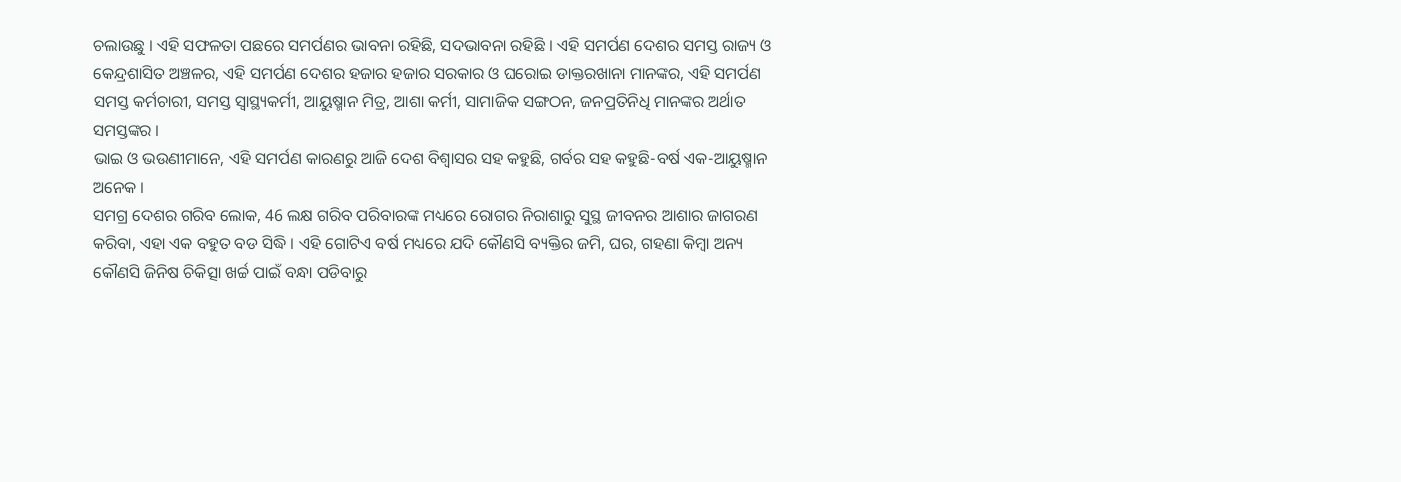ଚଲାଉଛୁ । ଏହି ସଫଳତା ପଛରେ ସମର୍ପଣର ଭାବନା ରହିଛି, ସଦଭାବନା ରହିଛି । ଏହି ସମର୍ପଣ ଦେଶର ସମସ୍ତ ରାଜ୍ୟ ଓ କେନ୍ଦ୍ରଶାସିତ ଅଞ୍ଚଳର, ଏହି ସମର୍ପଣ ଦେଶର ହଜାର ହଜାର ସରକାର ଓ ଘରୋଇ ଡାକ୍ତରଖାନା ମାନଙ୍କର, ଏହି ସମର୍ପଣ ସମସ୍ତ କର୍ମଚାରୀ, ସମସ୍ତ ସ୍ଵାସ୍ଥ୍ୟକର୍ମୀ, ଆୟୁଷ୍ମାନ ମିତ୍ର, ଆଶା କର୍ମୀ, ସାମାଜିକ ସଙ୍ଗଠନ, ଜନପ୍ରତିନିଧି ମାନଙ୍କର ଅର୍ଥାତ ସମସ୍ତଙ୍କର ।
ଭାଇ ଓ ଭଉଣୀମାନେ, ଏହି ସମର୍ପଣ କାରଣରୁ ଆଜି ଦେଶ ବିଶ୍ୱାସର ସହ କହୁଛି, ଗର୍ବର ସହ କହୁଛି-ବର୍ଷ ଏକ-ଆୟୁଷ୍ମାନ ଅନେକ ।
ସମଗ୍ର ଦେଶର ଗରିବ ଲୋକ, 46 ଲକ୍ଷ ଗରିବ ପରିବାରଙ୍କ ମଧ୍ୟରେ ରୋଗର ନିରାଶାରୁ ସୁସ୍ଥ ଜୀବନର ଆଶାର ଜାଗରଣ କରିବା, ଏହା ଏକ ବହୁତ ବଡ ସିଦ୍ଧି । ଏହି ଗୋଟିଏ ବର୍ଷ ମଧ୍ୟରେ ଯଦି କୌଣସି ବ୍ୟକ୍ତିର ଜମି, ଘର, ଗହଣା କିମ୍ବା ଅନ୍ୟ କୌଣସି ଜିନିଷ ଚିକିତ୍ସା ଖର୍ଚ୍ଚ ପାଇଁ ବନ୍ଧା ପଡିବାରୁ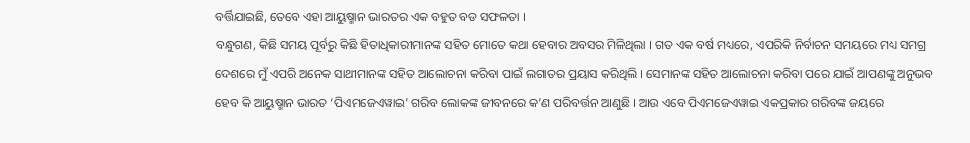ବର୍ତ୍ତିଯାଇଛି, ତେବେ ଏହା ଆୟୁଷ୍ମାନ ଭାରତର ଏକ ବହୁତ ବଡ ସଫଳତା ।
ବନ୍ଧୁଗଣ, କିଛି ସମୟ ପୂର୍ବରୁ କିଛି ହିତାଧିକାରୀମାନଙ୍କ ସହିତ ମୋତେ କଥା ହେବାର ଅବସର ମିଳିଥିଲା । ଗତ ଏକ ବର୍ଷ ମଧ୍ୟରେ, ଏପରିକି ନିର୍ବାଚନ ସମୟରେ ମଧ୍ୟ ସମଗ୍ର ଦେଶରେ ମୁଁ ଏପରି ଅନେକ ସାଥୀମାନଙ୍କ ସହିତ ଆଲୋଚନା କରିବା ପାଇଁ ଲଗାତର ପ୍ରୟାସ କରିଥିଲି । ସେମାନଙ୍କ ସହିତ ଆଲୋଚନା କରିବା ପରେ ଯାଇଁ ଆପଣଙ୍କୁ ଅନୁଭବ ହେବ କି ଆୟୁଷ୍ମାନ ଭାରତ ‘ପିଏମଜେଏୱାଇ’ ଗରିବ ଲୋକଙ୍କ ଜୀବନରେ କ’ଣ ପରିବର୍ତ୍ତନ ଆଣୁଛି । ଆଉ ଏବେ ପିଏମଜେଏୱାଇ ଏକପ୍ରକାର ଗରିବଙ୍କ ଜୟରେ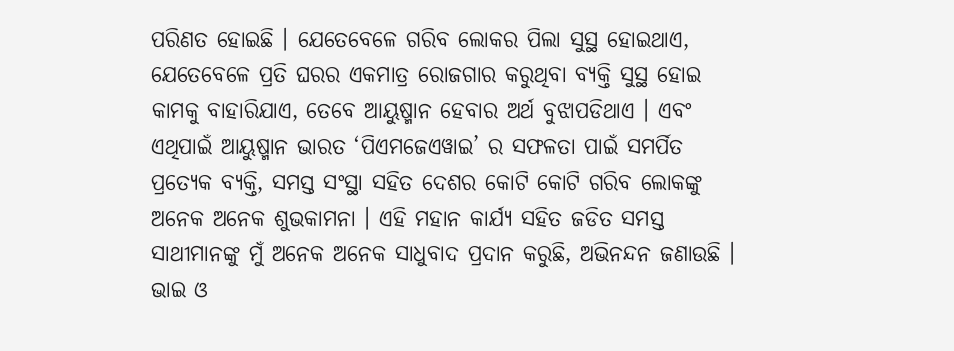ପରିଣତ ହୋଇଛି । ଯେତେବେଳେ ଗରିବ ଲୋକର ପିଲା ସୁସ୍ଥ ହୋଇଥାଏ, ଯେତେବେଳେ ପ୍ରତି ଘରର ଏକମାତ୍ର ରୋଜଗାର କରୁଥିବା ବ୍ୟକ୍ତି ସୁସ୍ଥ ହୋଇ କାମକୁ ବାହାରିଯାଏ, ତେବେ ଆୟୁଷ୍ମାନ ହେବାର ଅର୍ଥ ବୁଝାପଡିଥାଏ । ଏବଂ ଏଥିପାଇଁ ଆୟୁଷ୍ମାନ ଭାରତ ‘ପିଏମଜେଏୱାଇ’ ର ସଫଳତା ପାଇଁ ସମର୍ପିତ ପ୍ରତ୍ୟେକ ବ୍ୟକ୍ତି, ସମସ୍ତ ସଂସ୍ଥା ସହିତ ଦେଶର କୋଟି କୋଟି ଗରିବ ଲୋକଙ୍କୁ ଅନେକ ଅନେକ ଶୁଭକାମନା । ଏହି ମହାନ କାର୍ଯ୍ୟ ସହିତ ଜଡିତ ସମସ୍ତ ସାଥୀମାନଙ୍କୁ ମୁଁ ଅନେକ ଅନେକ ସାଧୁବାଦ ପ୍ରଦାନ କରୁଛି, ଅଭିନନ୍ଦନ ଜଣାଉଛି ।
ଭାଇ ଓ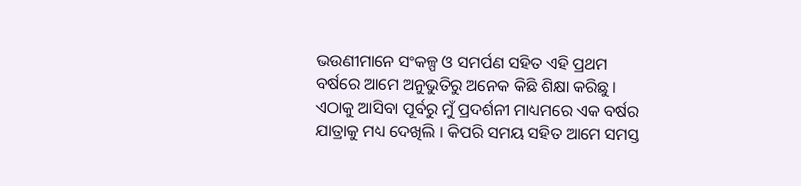ଭଉଣୀମାନେ ସଂକଳ୍ପ ଓ ସମର୍ପଣ ସହିତ ଏହି ପ୍ରଥମ ବର୍ଷରେ ଆମେ ଅନୁଭୁତିରୁ ଅନେକ କିଛି ଶିକ୍ଷା କରିଛୁ । ଏଠାକୁ ଆସିବା ପୂର୍ବରୁ ମୁଁ ପ୍ରଦର୍ଶନୀ ମାଧ୍ୟମରେ ଏକ ବର୍ଷର ଯାତ୍ରାକୁ ମଧ୍ୟ ଦେଖିଲି । କିପରି ସମୟ ସହିତ ଆମେ ସମସ୍ତ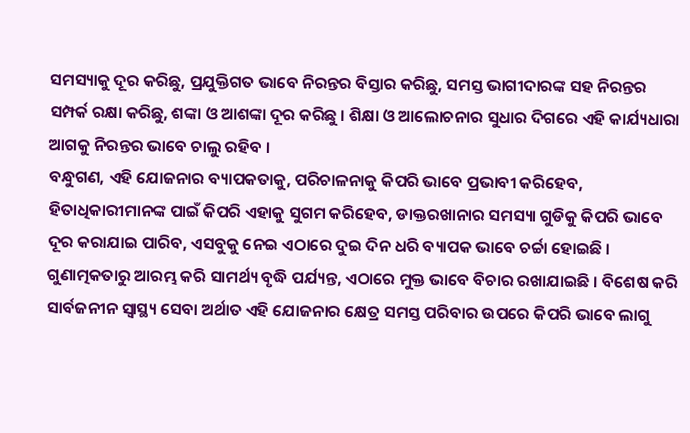ସମସ୍ୟାକୁ ଦୂର କରିଛୁ, ପ୍ରଯୁକ୍ତିଗତ ଭାବେ ନିରନ୍ତର ବିସ୍ତାର କରିଛୁ, ସମସ୍ତ ଭାଗୀଦାରଙ୍କ ସହ ନିରନ୍ତର ସମ୍ପର୍କ ରକ୍ଷା କରିଛୁ, ଶଙ୍କା ଓ ଆଶଙ୍କା ଦୂର କରିଛୁ । ଶିକ୍ଷା ଓ ଆଲୋଚନାର ସୁଧାର ଦିଗରେ ଏହି କାର୍ଯ୍ୟଧାରା ଆଗକୁ ନିରନ୍ତର ଭାବେ ଚାଲୁ ରହିବ ।
ବନ୍ଧୁଗଣ, ଏହି ଯୋଜନାର ବ୍ୟାପକତାକୁ, ପରିଚାଳନାକୁ କିପରି ଭାବେ ପ୍ରଭାବୀ କରିହେବ, ହିତାଧିକାରୀମାନଙ୍କ ପାଇଁ କିପରି ଏହାକୁ ସୁଗମ କରିହେବ, ଡାକ୍ତରଖାନାର ସମସ୍ୟା ଗୁଡିକୁ କିପରି ଭାବେ ଦୂର କରାଯାଇ ପାରିବ, ଏସବୁକୁ ନେଇ ଏଠାରେ ଦୁଇ ଦିନ ଧରି ବ୍ୟାପକ ଭାବେ ଚର୍ଚ୍ଚା ହୋଇଛି । ଗୁଣାତ୍ମକତାରୁ ଆରମ୍ଭ କରି ସାମର୍ଥ୍ୟ ବୃଦ୍ଧି ପର୍ଯ୍ୟନ୍ତ, ଏଠାରେ ମୁକ୍ତ ଭାବେ ବିଚାର ରଖାଯାଇଛି । ବିଶେଷ କରି ସାର୍ବଜନୀନ ସ୍ୱାସ୍ଥ୍ୟ ସେବା ଅର୍ଥାତ ଏହି ଯୋଜନାର କ୍ଷେତ୍ର ସମସ୍ତ ପରିବାର ଉପରେ କିପରି ଭାବେ ଲାଗୁ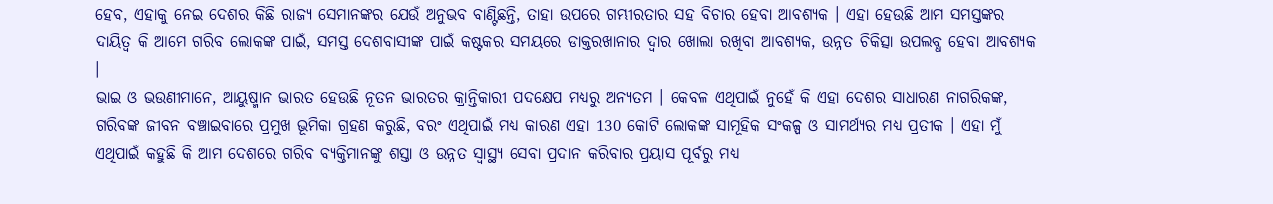ହେବ, ଏହାକୁ ନେଇ ଦେଶର କିଛି ରାଜ୍ୟ ସେମାନଙ୍କର ଯେଉଁ ଅନୁଭବ ବାଣ୍ଟିଛନ୍ତି, ତାହା ଉପରେ ଗମ୍ଭୀରତାର ସହ ବିଚାର ହେବା ଆବଶ୍ୟକ । ଏହା ହେଉଛି ଆମ ସମସ୍ତଙ୍କର ଦାୟିତ୍ୱ କି ଆମେ ଗରିବ ଲୋକଙ୍କ ପାଇଁ, ସମସ୍ତ ଦେଶବାସୀଙ୍କ ପାଇଁ କଷ୍ଟକର ସମୟରେ ଡାକ୍ତରଖାନାର ଦ୍ୱାର ଖୋଲା ରଖିବା ଆବଶ୍ୟକ, ଉନ୍ନତ ଚିକିତ୍ସା ଉପଲବ୍ଧ ହେବା ଆବଶ୍ୟକ ।
ଭାଇ ଓ ଭଉଣୀମାନେ, ଆୟୁଷ୍ମାନ ଭାରତ ହେଉଛି ନୂତନ ଭାରତର କ୍ରାନ୍ତିକାରୀ ପଦକ୍ଷେପ ମଧ୍ୟରୁ ଅନ୍ୟତମ । କେବଳ ଏଥିପାଇଁ ନୁହେଁ କି ଏହା ଦେଶର ସାଧାରଣ ନାଗରିକଙ୍କ, ଗରିବଙ୍କ ଜୀବନ ବଞ୍ଚାଇବାରେ ପ୍ରମୁଖ ଭୂମିକା ଗ୍ରହଣ କରୁଛି, ବରଂ ଏଥିପାଇଁ ମଧ୍ୟ କାରଣ ଏହା 130 କୋଟି ଲୋକଙ୍କ ସାମୂହିକ ସଂକଳ୍ପ ଓ ସାମର୍ଥ୍ୟର ମଧ୍ୟ ପ୍ରତୀକ । ଏହା ମୁଁ ଏଥିପାଇଁ କହୁଛି କି ଆମ ଦେଶରେ ଗରିବ ବ୍ୟକ୍ତିମାନଙ୍କୁ ଶସ୍ତା ଓ ଉନ୍ନତ ସ୍ୱାସ୍ଥ୍ୟ ସେବା ପ୍ରଦାନ କରିବାର ପ୍ରୟାସ ପୂର୍ବରୁ ମଧ୍ୟ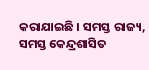କରାଯାଇଛି । ସମସ୍ତ ରାଜ୍ୟ, ସମସ୍ତ କେନ୍ଦ୍ରଶାସିତ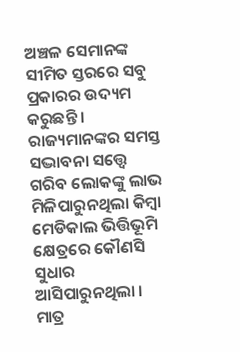ଅଞ୍ଚଳ ସେମାନଙ୍କ ସୀମିତ ସ୍ତରରେ ସବୁ ପ୍ରକାରର ଉଦ୍ୟମ କରୁଛନ୍ତି । ରାଜ୍ୟମାନଙ୍କର ସମସ୍ତ ସଦ୍ଭାବନା ସତ୍ତ୍ୱେ ଗରିବ ଲୋକଙ୍କୁ ଲାଭ ମିଳିପାରୁନଥିଲା କିମ୍ବା ମେଡିକାଲ ଭିତ୍ତିଭୂମି କ୍ଷେତ୍ରରେ କୌଣସି ସୁଧାର ଆସିପାରୁନଥିଲା । ମାତ୍ର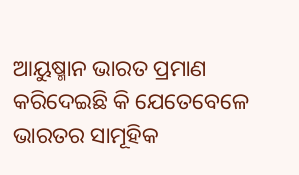ଆୟୁଷ୍ମାନ ଭାରତ ପ୍ରମାଣ କରିଦେଇଛି କି ଯେତେବେଳେ ଭାରତର ସାମୂହିକ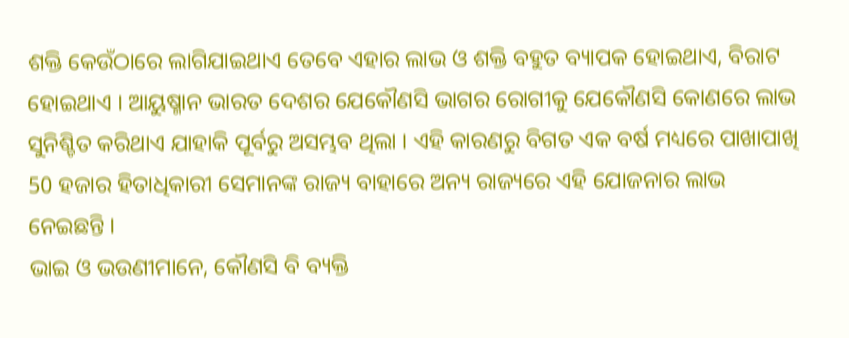ଶକ୍ତି କେଉଁଠାରେ ଲାଗିଯାଇଥାଏ ତେବେ ଏହାର ଲାଭ ଓ ଶକ୍ତି ବହୁତ ବ୍ୟାପକ ହୋଇଥାଏ, ବିରାଟ ହୋଇଥାଏ । ଆୟୁଷ୍ମାନ ଭାରତ ଦେଶର ଯେକୌଣସି ଭାଗର ରୋଗୀକୁ ଯେକୌଣସି କୋଣରେ ଲାଭ ସୁନିଶ୍ଚିତ କରିଥାଏ ଯାହାକି ପୂର୍ବରୁ ଅସମ୍ଭବ ଥିଲା । ଏହି କାରଣରୁ ବିଗତ ଏକ ବର୍ଷ ମଧ୍ୟରେ ପାଖାପାଖି 50 ହଜାର ହିତାଧିକାରୀ ସେମାନଙ୍କ ରାଜ୍ୟ ବାହାରେ ଅନ୍ୟ ରାଜ୍ୟରେ ଏହି ଯୋଜନାର ଲାଭ ନେଇଛନ୍ତି ।
ଭାଇ ଓ ଭଉଣୀମାନେ, କୌଣସି ବି ବ୍ୟକ୍ତି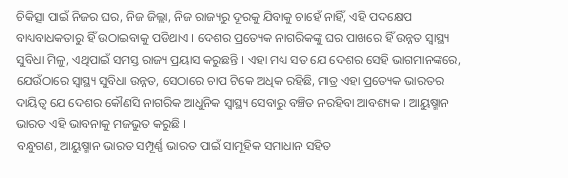ଚିକିତ୍ସା ପାଇଁ ନିଜର ଘର, ନିଜ ଜିଲ୍ଲା, ନିଜ ରାଜ୍ୟରୁ ଦୂରକୁ ଯିବାକୁ ଚାହେଁ ନାହିଁ, ଏହି ପଦକ୍ଷେପ ବାଧ୍ୟବାଧକତାରୁ ହିଁ ଉଠାଇବାକୁ ପଡିଥାଏ । ଦେଶର ପ୍ରତ୍ୟେକ ନାଗରିକଙ୍କୁ ଘର ପାଖରେ ହିଁ ଉନ୍ନତ ସ୍ୱାସ୍ଥ୍ୟ ସୁବିଧା ମିଳୁ, ଏଥିପାଇଁ ସମସ୍ତ ରାଜ୍ୟ ପ୍ରୟାସ କରୁଛନ୍ତି । ଏହା ମଧ୍ୟ ସତ ଯେ ଦେଶର ସେହି ଭାଗମାନଙ୍କରେ, ଯେଉଁଠାରେ ସ୍ୱାସ୍ଥ୍ୟ ସୁବିଧା ଉନ୍ନତ, ସେଠାରେ ଚାପ ଟିକେ ଅଧିକ ରହିଛି, ମାତ୍ର ଏହା ପ୍ରତ୍ୟେକ ଭାରତର ଦାୟିତ୍ୱ ଯେ ଦେଶର କୌଣସି ନାଗରିକ ଆଧୁନିକ ସ୍ୱାସ୍ଥ୍ୟ ସେବାରୁ ବଞ୍ଚିତ ନରହିବା ଆବଶ୍ୟକ । ଆୟୁଷ୍ମାନ ଭାରତ ଏହି ଭାବନାକୁ ମଜଭୁତ କରୁଛି ।
ବନ୍ଧୁଗଣ, ଆୟୁଷ୍ମାନ ଭାରତ ସମ୍ପୂର୍ଣ୍ଣ ଭାରତ ପାଇଁ ସାମୂହିକ ସମାଧାନ ସହିତ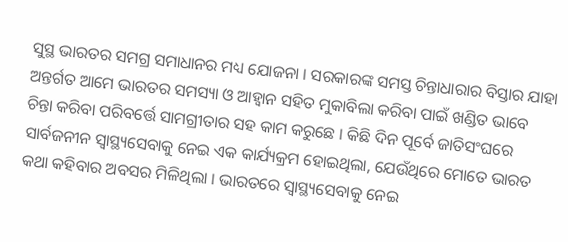ସୁସ୍ଥ ଭାରତର ସମଗ୍ର ସମାଧାନର ମଧ୍ୟ ଯୋଜନା । ସରକାରଙ୍କ ସମସ୍ତ ଚିନ୍ତାଧାରାର ବିସ୍ତାର ଯାହା ଅନ୍ତର୍ଗତ ଆମେ ଭାରତର ସମସ୍ୟା ଓ ଆହ୍ୱାନ ସହିତ ମୁକାବିଲା କରିବା ପାଇଁ ଖଣ୍ଡିତ ଭାବେ ଚିନ୍ତା କରିବା ପରିବର୍ତ୍ତେ ସାମଗ୍ରୀତାର ସହ କାମ କରୁଛେ । କିଛି ଦିନ ପୂର୍ବେ ଜାତିସଂଘରେ ସାର୍ବଜନୀନ ସ୍ୱାସ୍ଥ୍ୟସେବାକୁ ନେଇ ଏକ କାର୍ଯ୍ୟକ୍ରମ ହୋଇଥିଲା, ଯେଉଁଥିରେ ମୋତେ ଭାରତ କଥା କହିବାର ଅବସର ମିଳିଥିଲା । ଭାରତରେ ସ୍ୱାସ୍ଥ୍ୟସେବାକୁ ନେଇ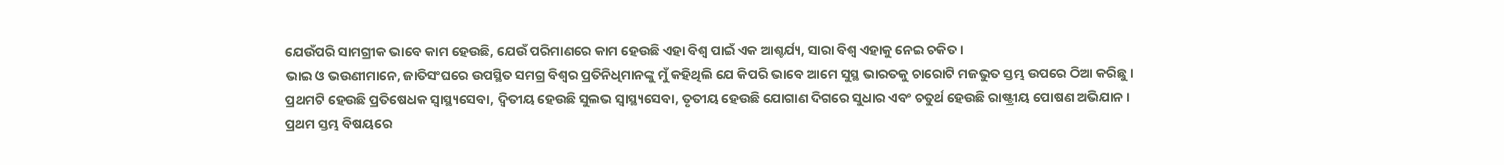ଯେଉଁପରି ସାମଗ୍ରୀକ ଭାବେ କାମ ହେଉଛି, ଯେଉଁ ପରିମାଣରେ କାମ ହେଉଛି ଏହା ବିଶ୍ୱ ପାଇଁ ଏକ ଆଶ୍ଚର୍ଯ୍ୟ, ସାରା ବିଶ୍ୱ ଏହାକୁ ନେଇ ଚକିତ ।
ଭାଇ ଓ ଭଉଣୀମାନେ, ଜାତିସଂଘରେ ଉପସ୍ଥିତ ସମଗ୍ର ବିଶ୍ୱର ପ୍ରତିନିଧିମାନଙ୍କୁ ମୁଁ କହିଥିଲି ଯେ କିପରି ଭାବେ ଆମେ ସୁସ୍ଥ ଭାରତକୁ ଚାରୋଟି ମଜଭୁତ ସ୍ତମ୍ଭ ଉପରେ ଠିଆ କରିଛୁ । ପ୍ରଥମଟି ହେଉଛି ପ୍ରତିଷେଧକ ସ୍ୱାସ୍ଥ୍ୟସେବା, ଦ୍ୱିତୀୟ ହେଉଛି ସୁଲଭ ସ୍ୱାସ୍ଥ୍ୟସେବା, ତୃତୀୟ ହେଉଛି ଯୋଗାଣ ଦିଗରେ ସୁଧାର ଏବଂ ଚତୁର୍ଥ ହେଉଛି ରାଷ୍ଟ୍ରୀୟ ପୋଷଣ ଅଭିଯାନ ।
ପ୍ରଥମ ସ୍ତମ୍ଭ ବିଷୟରେ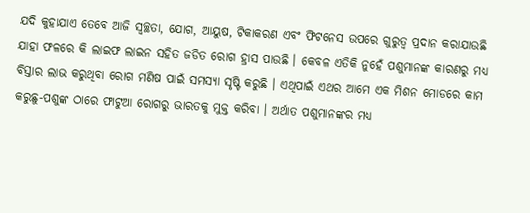ଯଦି କୁହାଯାଏ ତେବେ ଆଜି ସ୍ୱଚ୍ଛତା, ଯୋଗ, ଆୟୁଷ, ଟିକାକରଣ ଏବଂ ଫିଟନେସ ଉପରେ ଗୁରୁତ୍ୱ ପ୍ରଦାନ କରାଯାଉଛି ଯାହା ଫଳରେ କି ଲାଇଫ ଲାଇନ ସହିତ ଜଡିତ ରୋଗ ହ୍ରାସ ପାଉଛି । କେବଳ ଏତିକି ନୁହେଁ ପଶୁମାନଙ୍କ କାରଣରୁ ମଧ୍ୟ ବିସ୍ତାର ଲାଭ କରୁଥିବା ରୋଗ ମଣିଷ ପାଇଁ ସମସ୍ୟା ସୃଷ୍ଟି କରୁଛି । ଏଥିପାଇଁ ଏଥର ଆମେ ଏକ ମିଶନ ମୋଡରେ କାମ କରୁଛୁ-ପଶୁଙ୍କ ଠାରେ ଫାଟୁଆ ରୋଗରୁ ଭାରତକୁ ମୁକ୍ତ କରିବା । ଅର୍ଥାତ ପଶୁମାନଙ୍କର ମଧ୍ୟ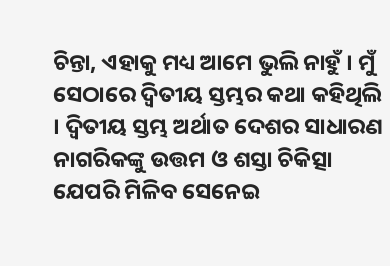ଚିନ୍ତା, ଏହାକୁ ମଧ୍ୟ ଆମେ ଭୁଲି ନାହୁଁ । ମୁଁ ସେଠାରେ ଦ୍ୱିତୀୟ ସ୍ତମ୍ଭର କଥା କହିଥିଲି । ଦ୍ୱିତୀୟ ସ୍ତମ୍ଭ ଅର୍ଥାତ ଦେଶର ସାଧାରଣ ନାଗରିକଙ୍କୁ ଉତ୍ତମ ଓ ଶସ୍ତା ଚିକିତ୍ସା ଯେପରି ମିଳିବ ସେନେଇ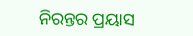ନିରନ୍ତର ପ୍ରୟାସ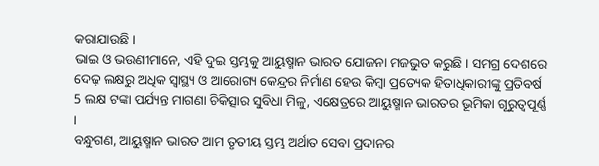କରାଯାଉଛି ।
ଭାଇ ଓ ଭଉଣୀମାନେ, ଏହି ଦୁଇ ସ୍ତମ୍ଭକୁ ଆୟୁଷ୍ମାନ ଭାରତ ଯୋଜନା ମଜଭୁତ କରୁଛି । ସମଗ୍ର ଦେଶରେ ଦେଢ଼ ଲକ୍ଷରୁ ଅଧିକ ସ୍ୱାସ୍ଥ୍ୟ ଓ ଆରୋଗ୍ୟ କେନ୍ଦ୍ରର ନିର୍ମାଣ ହେଉ କିମ୍ବା ପ୍ରତ୍ୟେକ ହିତାଧିକାରୀଙ୍କୁ ପ୍ରତିବର୍ଷ 5 ଲକ୍ଷ ଟଙ୍କା ପର୍ଯ୍ୟନ୍ତ ମାଗଣା ଚିକିତ୍ସାର ସୁବିଧା ମିଳୁ, ଏକ୍ଷେତ୍ରରେ ଆୟୁଷ୍ମାନ ଭାରତର ଭୂମିକା ଗୂରୁତ୍ୱପୂର୍ଣ୍ଣ ।
ବନ୍ଧୁଗଣ, ଆୟୁଷ୍ମାନ ଭାରତ ଆମ ତୃତୀୟ ସ୍ତମ୍ଭ ଅର୍ଥାତ ସେବା ପ୍ରଦାନର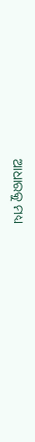ଆଧାରକୁ ମଧ୍ୟ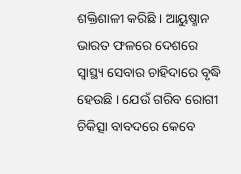ଶକ୍ତିଶାଳୀ କରିଛି । ଆୟୁଷ୍ମାନ ଭାରତ ଫଳରେ ଦେଶରେ ସ୍ୱାସ୍ଥ୍ୟ ସେବାର ଚାହିଦାରେ ବୃଦ୍ଧି ହେଉଛି । ଯେଉଁ ଗରିବ ରୋଗୀ ଚିକିତ୍ସା ବାବଦରେ କେବେ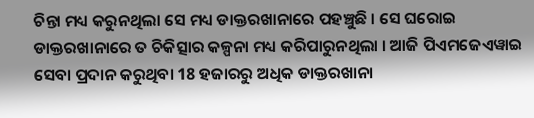ଚିନ୍ତା ମଧ୍ୟ କରୁନଥିଲା ସେ ମଧ୍ୟ ଡାକ୍ତରଖାନାରେ ପହଞ୍ଚୁଛି । ସେ ଘରୋଇ ଡାକ୍ତରଖାନାରେ ତ ଚିକିତ୍ସାର କଳ୍ପନା ମଧ୍ୟ କରିପାରୁନଥିଲା । ଆଜି ପିଏମଜେଏୱାଇ ସେବା ପ୍ରଦାନ କରୁଥିବା 18 ହଜାରରୁ ଅଧିକ ଡାକ୍ତରଖାନା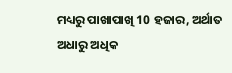ମଧ୍ୟରୁ ପାଖାପାଖି 10 ହଜାର, ଅର୍ଥାତ ଅଧାରୁ ଅଧିକ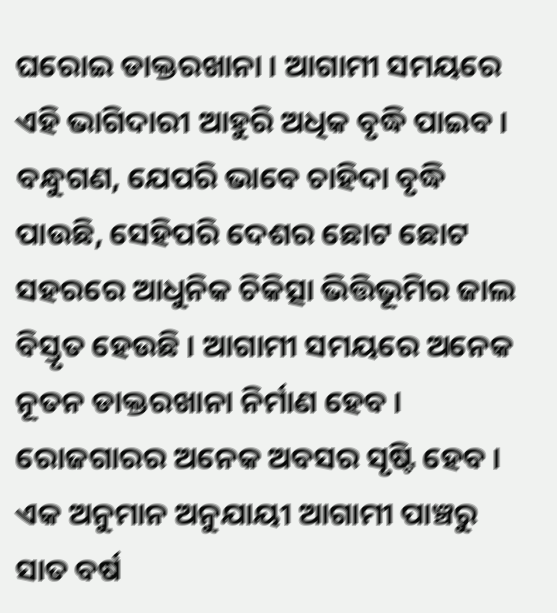ଘରୋଇ ଡାକ୍ତରଖାନା । ଆଗାମୀ ସମୟରେ ଏହି ଭାଗିଦାରୀ ଆହୁରି ଅଧିକ ବୃଦ୍ଧି ପାଇବ ।
ବନ୍ଧୁଗଣ, ଯେପରି ଭାବେ ଚାହିଦା ବୃଦ୍ଧି ପାଉଛି, ସେହିପରି ଦେଶର ଛୋଟ ଛୋଟ ସହରରେ ଆଧୁନିକ ଚିକିତ୍ସା ଭିତ୍ତିଭୂମିର ଜାଲ ବିସ୍ତୃତ ହେଉଛି । ଆଗାମୀ ସମୟରେ ଅନେକ ନୂତନ ଡାକ୍ତରଖାନା ନିର୍ମାଣ ହେବ । ରୋଜଗାରର ଅନେକ ଅବସର ସୃଷ୍ଟି ହେବ । ଏକ ଅନୁମାନ ଅନୁଯାୟୀ ଆଗାମୀ ପାଞ୍ଚରୁ ସାତ ବର୍ଷ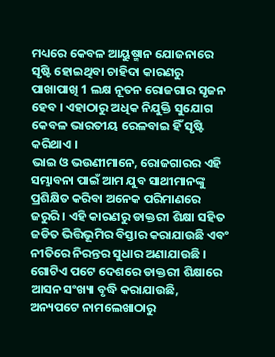ମଧ୍ୟରେ କେବଳ ଆୟୁଷ୍ମାନ ଯୋଜନାରେ ସୃଷ୍ଟି ହୋଇଥିବା ଚାହିଦା କାରଣରୁ ପାଖାପାଖି 1 ଲକ୍ଷ ନୂତନ ରୋଜଗାର ସୃଜନ ହେବ । ଏହାଠାରୁ ଅଧିକ ନିଯୁକ୍ତି ସୁଯୋଗ କେବଳ ଭାରତୀୟ ରେଳବାଇ ହିଁ ସୃଷ୍ଟି କରିଥାଏ ।
ଭାଇ ଓ ଭଉଣୀମାନେ, ରୋଜଗାରର ଏହି ସମ୍ଭାବନା ପାଇଁ ଆମ ଯୁବ ସାଥୀମାନଙ୍କୁ ପ୍ରଶିକ୍ଷିତ କରିବା ଅନେକ ପରିମାଣରେ ଜରୁରି । ଏହି କାରଣରୁ ଡାକ୍ତରୀ ଶିକ୍ଷା ସହିତ ଜଡିତ ଭିତ୍ତିଭୂମିର ବିସ୍ତାର କରାଯାଉଛି ଏବଂ ନୀତିରେ ନିରନ୍ତର ସୁଧାର ଅଣାଯାଉଛି । ଗୋଟିଏ ପଟେ ଦେଶରେ ଡାକ୍ତରୀ ଶିକ୍ଷାରେ ଆସନ ସଂଖ୍ୟା ବୃଦ୍ଧି କରାଯାଉଛି, ଅନ୍ୟପଟେ ନାମଲେଖାଠାରୁ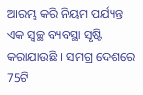ଆରମ୍ଭ କରି ନିୟମ ପର୍ଯ୍ୟନ୍ତ ଏକ ସ୍ୱଚ୍ଛ ବ୍ୟବସ୍ଥା ସୃଷ୍ଟି କରାଯାଉଛି । ସମଗ୍ର ଦେଶରେ 75ଟି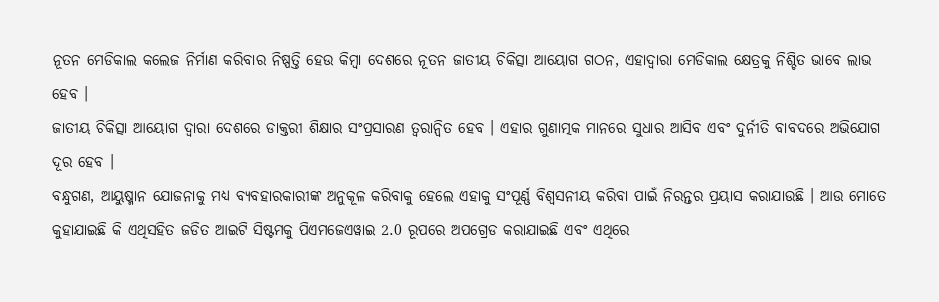ନୂତନ ମେଡିକାଲ କଲେଜ ନିର୍ମାଣ କରିବାର ନିଷ୍ପତ୍ତି ହେଉ କିମ୍ବା ଦେଶରେ ନୂତନ ଜାତୀୟ ଚିକିତ୍ସା ଆୟୋଗ ଗଠନ, ଏହାଦ୍ୱାରା ମେଡିକାଲ କ୍ଷେତ୍ରକୁ ନିଶ୍ଚିତ ଭାବେ ଲାଭ ହେବ ।
ଜାତୀୟ ଚିକିତ୍ସା ଆୟୋଗ ଦ୍ୱାରା ଦେଶରେ ଡାକ୍ତରୀ ଶିକ୍ଷାର ସଂପ୍ରସାରଣ ତ୍ୱରାନ୍ୱିତ ହେବ । ଏହାର ଗୁଣାତ୍ମକ ମାନରେ ସୁଧାର ଆସିବ ଏବଂ ଦୁର୍ନୀତି ବାବଦରେ ଅଭିଯୋଗ ଦୂର ହେବ ।
ବନ୍ଧୁଗଣ, ଆୟୁଷ୍ମାନ ଯୋଜନାକୁ ମଧ୍ୟ ବ୍ୟବହାରକାରୀଙ୍କ ଅନୁକୂଳ କରିବାକୁ ହେଲେ ଏହାକୁ ସଂପୂର୍ଣ୍ଣ ବିଶ୍ଵସନୀୟ କରିବା ପାଇଁ ନିରନ୍ତର ପ୍ରୟାସ କରାଯାଉଛି । ଆଉ ମୋତେ କୁହାଯାଇଛି କି ଏଥିସହିତ ଜଡିତ ଆଇଟି ସିଷ୍ଟମକୁ ପିଏମଜେଏୱାଇ 2.0 ରୂପରେ ଅପଗ୍ରେଡ କରାଯାଇଛି ଏବଂ ଏଥିରେ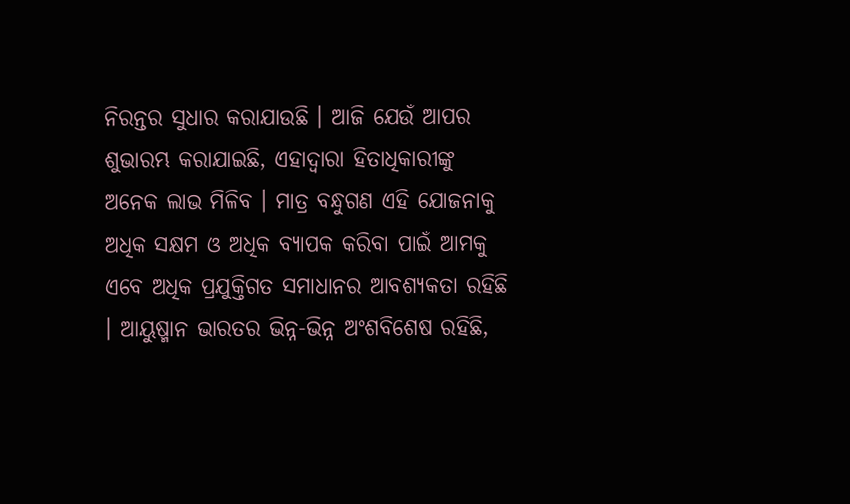ନିରନ୍ତର ସୁଧାର କରାଯାଉଛି । ଆଜି ଯେଉଁ ଆପର ଶୁଭାରମ୍ଭ କରାଯାଇଛି, ଏହାଦ୍ୱାରା ହିତାଧିକାରୀଙ୍କୁ ଅନେକ ଲାଭ ମିଳିବ । ମାତ୍ର ବନ୍ଧୁଗଣ ଏହି ଯୋଜନାକୁ ଅଧିକ ସକ୍ଷମ ଓ ଅଧିକ ବ୍ୟାପକ କରିବା ପାଇଁ ଆମକୁ ଏବେ ଅଧିକ ପ୍ରଯୁକ୍ତିଗତ ସମାଧାନର ଆବଶ୍ୟକତା ରହିଛି । ଆୟୁଷ୍ମାନ ଭାରତର ଭିନ୍ନ-ଭିନ୍ନ ଅଂଶବିଶେଷ ରହିଛି,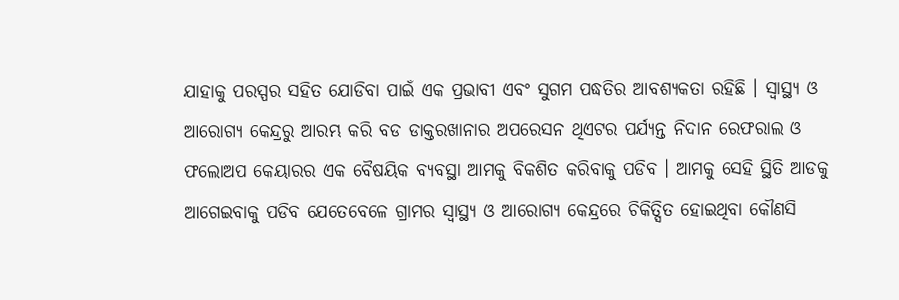ଯାହାକୁ ପରସ୍ପର ସହିତ ଯୋଡିବା ପାଇଁ ଏକ ପ୍ରଭାବୀ ଏବଂ ସୁଗମ ପଦ୍ଧତିର ଆବଶ୍ୟକତା ରହିଛି । ସ୍ୱାସ୍ଥ୍ୟ ଓ ଆରୋଗ୍ୟ କେନ୍ଦ୍ରରୁ ଆରମ୍ଭ କରି ବଡ ଡାକ୍ତରଖାନାର ଅପରେସନ ଥିଏଟର ପର୍ଯ୍ୟନ୍ତ ନିଦାନ ରେଫରାଲ ଓ ଫଲୋଅପ କେୟାରର ଏକ ବୈଷୟିକ ବ୍ୟବସ୍ଥା ଆମକୁ ବିକଶିତ କରିବାକୁ ପଡିବ । ଆମକୁ ସେହି ସ୍ଥିତି ଆଡକୁ ଆଗେଇବାକୁ ପଡିବ ଯେତେବେଳେ ଗ୍ରାମର ସ୍ୱାସ୍ଥ୍ୟ ଓ ଆରୋଗ୍ୟ କେନ୍ଦ୍ରରେ ଚିକିତ୍ସିତ ହୋଇଥିବା କୌଣସି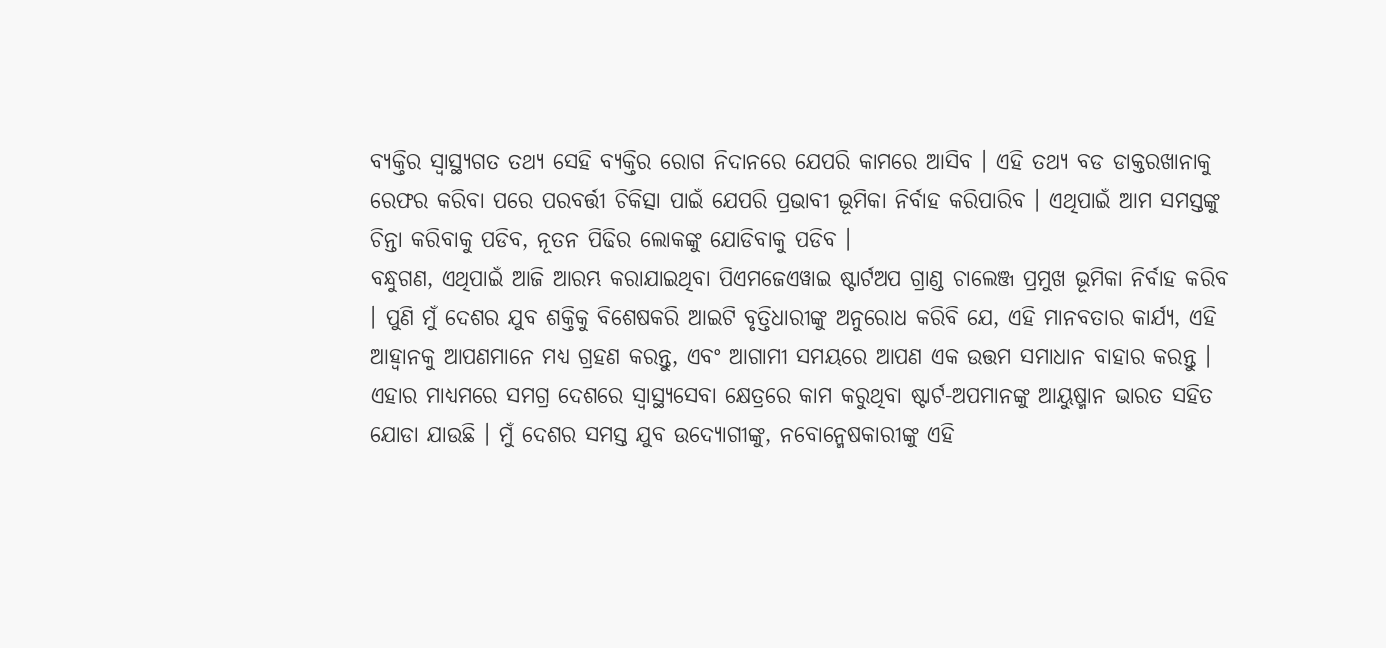ବ୍ୟକ୍ତିର ସ୍ୱାସ୍ଥ୍ୟଗତ ତଥ୍ୟ ସେହି ବ୍ୟକ୍ତିର ରୋଗ ନିଦାନରେ ଯେପରି କାମରେ ଆସିବ । ଏହି ତଥ୍ୟ ବଡ ଡାକ୍ତରଖାନାକୁ ରେଫର କରିବା ପରେ ପରବର୍ତ୍ତୀ ଚିକିତ୍ସା ପାଇଁ ଯେପରି ପ୍ରଭାବୀ ଭୂମିକା ନିର୍ବାହ କରିପାରିବ । ଏଥିପାଇଁ ଆମ ସମସ୍ତଙ୍କୁ ଚିନ୍ତା କରିବାକୁ ପଡିବ, ନୂତନ ପିଢିର ଲୋକଙ୍କୁ ଯୋଡିବାକୁ ପଡିବ ।
ବନ୍ଧୁଗଣ, ଏଥିପାଇଁ ଆଜି ଆରମ୍ଭ କରାଯାଇଥିବା ପିଏମଜେଏୱାଇ ଷ୍ଟାର୍ଟଅପ ଗ୍ରାଣ୍ଡ ଚାଲେଞ୍ଜ ପ୍ରମୁଖ ଭୂମିକା ନିର୍ବାହ କରିବ । ପୁଣି ମୁଁ ଦେଶର ଯୁବ ଶକ୍ତିକୁ ବିଶେଷକରି ଆଇଟି ବୃତ୍ତିଧାରୀଙ୍କୁ ଅନୁରୋଧ କରିବି ଯେ, ଏହି ମାନବତାର କାର୍ଯ୍ୟ, ଏହି ଆହ୍ୱାନକୁ ଆପଣମାନେ ମଧ୍ୟ ଗ୍ରହଣ କରନ୍ତୁ, ଏବଂ ଆଗାମୀ ସମୟରେ ଆପଣ ଏକ ଉତ୍ତମ ସମାଧାନ ବାହାର କରନ୍ତୁ । ଏହାର ମାଧ୍ୟମରେ ସମଗ୍ର ଦେଶରେ ସ୍ୱାସ୍ଥ୍ୟସେବା କ୍ଷେତ୍ରରେ କାମ କରୁଥିବା ଷ୍ଟାର୍ଟ-ଅପମାନଙ୍କୁ ଆୟୁଷ୍ମାନ ଭାରତ ସହିତ ଯୋଡା ଯାଉଛି । ମୁଁ ଦେଶର ସମସ୍ତ ଯୁବ ଉଦ୍ୟୋଗୀଙ୍କୁ, ନବୋନ୍ମେଷକାରୀଙ୍କୁ ଏହି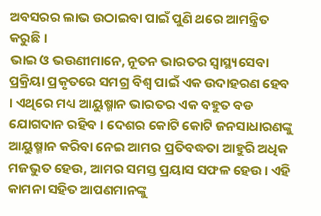ଅବସରର ଲାଭ ଉଠାଇବା ପାଇଁ ପୁଣି ଥରେ ଆମନ୍ତ୍ରିତ କରୁଛି ।
ଭାଇ ଓ ଭଉଣୀମାନେ, ନୂତନ ଭାରତର ସ୍ୱାସ୍ଥ୍ୟସେବା ପ୍ରକ୍ରିୟା ପ୍ରକୃତରେ ସମଗ୍ର ବିଶ୍ୱ ପାଇଁ ଏକ ଉଦାହରଣ ହେବ । ଏଥିରେ ମଧ୍ୟ ଆୟୁଷ୍ମାନ ଭାରତର ଏକ ବହୁତ ବଡ ଯୋଗଦାନ ରହିବ । ଦେଶର କୋଟି କୋଟି ଜନସାଧାରଣଙ୍କୁ ଆୟୁଷ୍ମାନ କରିବା ନେଇ ଆମର ପ୍ରତିବଦ୍ଧତା ଆହୁରି ଅଧିକ ମଜଭୁତ ହେଉ, ଆମର ସମସ୍ତ ପ୍ରୟାସ ସଫଳ ହେଉ । ଏହି କାମନା ସହିତ ଆପଣମାନଙ୍କୁ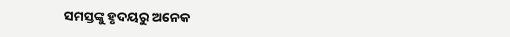ସମସ୍ତଙ୍କୁ ହୃଦୟରୁ ଅନେକ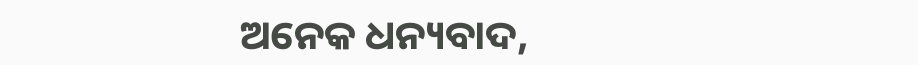ଅନେକ ଧନ୍ୟବାଦ,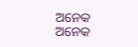ଅନେକ ଅନେକ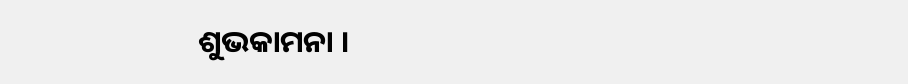ଶୁଭକାମନା ।